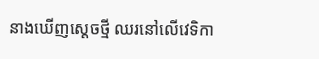នាងឃើញស្តេចថ្មី ឈរនៅលើវេទិកា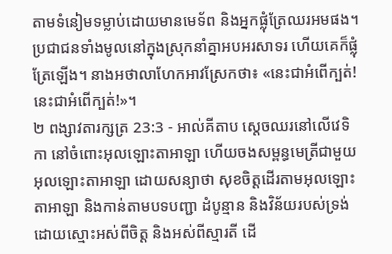តាមទំនៀមទម្លាប់ដោយមានមេទ័ព និងអ្នកផ្លុំត្រែឈរអមផង។ ប្រជាជនទាំងមូលនៅក្នុងស្រុកនាំគ្នាអបអរសាទរ ហើយគេក៏ផ្លុំត្រែឡើង។ នាងអថាលាហែកអាវស្រែកថា៖ «នេះជាអំពើក្បត់! នេះជាអំពើក្បត់!»។
២ ពង្សាវតារក្សត្រ 23:3 - អាល់គីតាប ស្តេចឈរនៅលើវេទិកា នៅចំពោះអុលឡោះតាអាឡា ហើយចងសម្ពន្ធមេត្រីជាមួយ អុលឡោះតាអាឡា ដោយសន្យាថា សុខចិត្តដើរតាមអុលឡោះតាអាឡា និងកាន់តាមបទបញ្ជា ដំបូន្មាន និងវិន័យរបស់ទ្រង់ ដោយស្មោះអស់ពីចិត្ត និងអស់ពីស្មារតី ដើ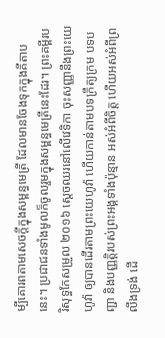ម្បីគោរពតាមសេចក្តីក្នុងសម្ពន្ធមេត្រី ដែលមានចែងទុកក្នុងគីតាបនេះ។ ប្រជាជនទាំងមូលក៏ចូលរួមក្នុងសម្ពន្ធមេត្រីនេះដែរ។ ព្រះគម្ពីរបរិសុទ្ធកែសម្រួល ២០១៦ ស្ដេចឈរនៅលើវេទិកា ចុះសញ្ញានឹងព្រះយេហូវ៉ា ឲ្យបានដើរតាមព្រះយេហូវ៉ា ហើយកាន់តាមបទក្រឹត្យក្រម បទបញ្ជា និងបញ្ញត្តិរបស់ព្រះអង្គទាំងប៉ុន្មាន អស់អំពីចិត្ត ហើយអស់អំពីព្រលឹងទ្រង់ ដើ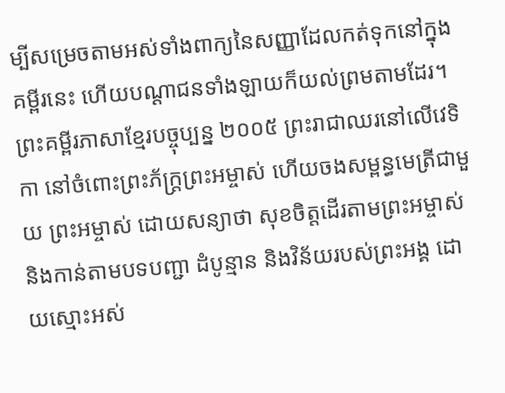ម្បីសម្រេចតាមអស់ទាំងពាក្យនៃសញ្ញាដែលកត់ទុកនៅក្នុងគម្ពីរនេះ ហើយបណ្ដាជនទាំងឡាយក៏យល់ព្រមតាមដែរ។ ព្រះគម្ពីរភាសាខ្មែរបច្ចុប្បន្ន ២០០៥ ព្រះរាជាឈរនៅលើវេទិកា នៅចំពោះព្រះភ័ក្ត្រព្រះអម្ចាស់ ហើយចងសម្ពន្ធមេត្រីជាមួយ ព្រះអម្ចាស់ ដោយសន្យាថា សុខចិត្តដើរតាមព្រះអម្ចាស់ និងកាន់តាមបទបញ្ជា ដំបូន្មាន និងវិន័យរបស់ព្រះអង្គ ដោយស្មោះអស់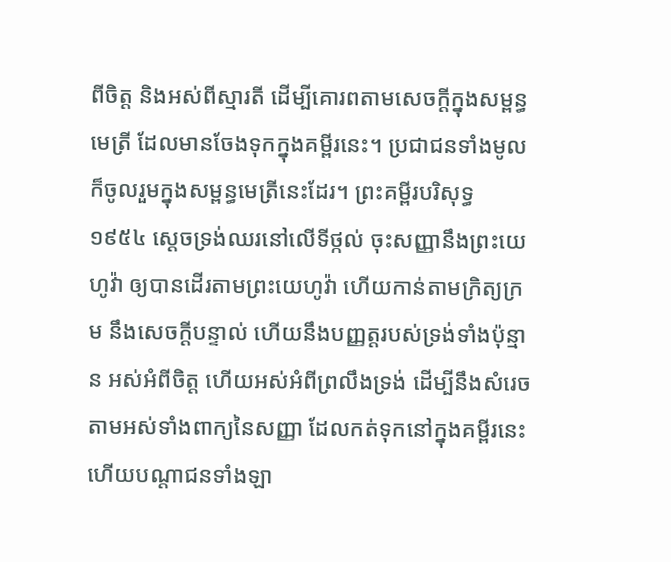ពីចិត្ត និងអស់ពីស្មារតី ដើម្បីគោរពតាមសេចក្ដីក្នុងសម្ពន្ធមេត្រី ដែលមានចែងទុកក្នុងគម្ពីរនេះ។ ប្រជាជនទាំងមូលក៏ចូលរួមក្នុងសម្ពន្ធមេត្រីនេះដែរ។ ព្រះគម្ពីរបរិសុទ្ធ ១៩៥៤ ស្តេចទ្រង់ឈរនៅលើទីថ្កល់ ចុះសញ្ញានឹងព្រះយេហូវ៉ា ឲ្យបានដើរតាមព្រះយេហូវ៉ា ហើយកាន់តាមក្រិត្យក្រម នឹងសេចក្ដីបន្ទាល់ ហើយនឹងបញ្ញត្តរបស់ទ្រង់ទាំងប៉ុន្មាន អស់អំពីចិត្ត ហើយអស់អំពីព្រលឹងទ្រង់ ដើម្បីនឹងសំរេចតាមអស់ទាំងពាក្យនៃសញ្ញា ដែលកត់ទុកនៅក្នុងគម្ពីរនេះ ហើយបណ្តាជនទាំងឡា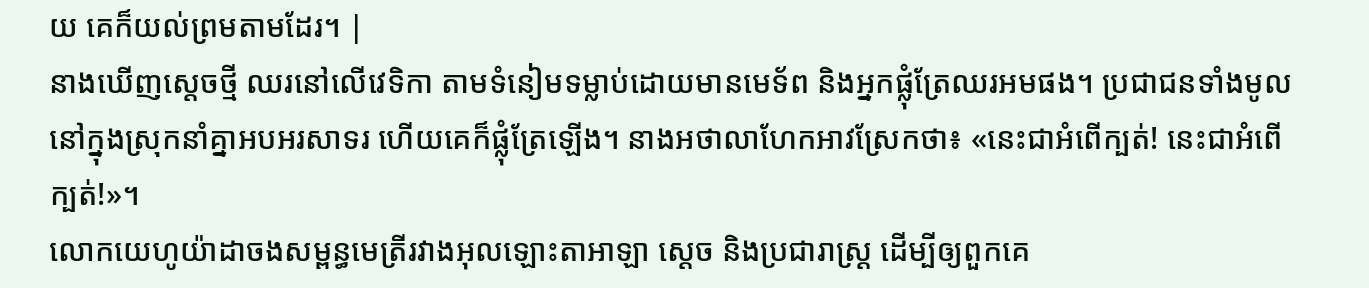យ គេក៏យល់ព្រមតាមដែរ។ |
នាងឃើញស្តេចថ្មី ឈរនៅលើវេទិកា តាមទំនៀមទម្លាប់ដោយមានមេទ័ព និងអ្នកផ្លុំត្រែឈរអមផង។ ប្រជាជនទាំងមូលនៅក្នុងស្រុកនាំគ្នាអបអរសាទរ ហើយគេក៏ផ្លុំត្រែឡើង។ នាងអថាលាហែកអាវស្រែកថា៖ «នេះជាអំពើក្បត់! នេះជាអំពើក្បត់!»។
លោកយេហូយ៉ាដាចងសម្ពន្ធមេត្រីរវាងអុលឡោះតាអាឡា ស្តេច និងប្រជារាស្ត្រ ដើម្បីឲ្យពួកគេ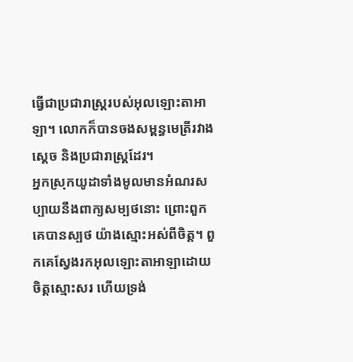ធ្វើជាប្រជារាស្ត្ររបស់អុលឡោះតាអាឡា។ លោកក៏បានចងសម្ពន្ធមេត្រីរវាងស្តេច និងប្រជារាស្ត្រដែរ។
អ្នកស្រុកយូដាទាំងមូលមានអំណរសប្បាយនឹងពាក្យសម្បថនោះ ព្រោះពួកគេបានស្បថ យ៉ាងស្មោះអស់ពីចិត្ត។ ពួកគេស្វែងរកអុលឡោះតាអាឡាដោយចិត្តស្មោះសរ ហើយទ្រង់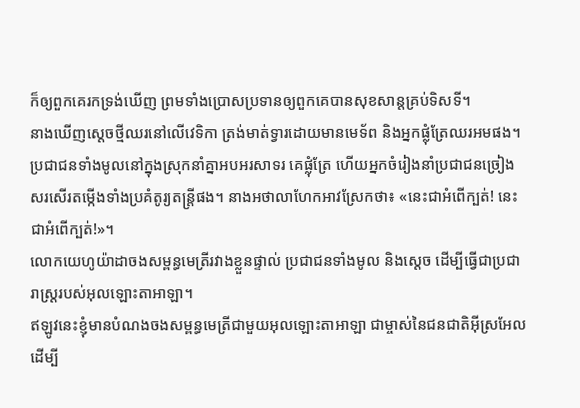ក៏ឲ្យពួកគេរកទ្រង់ឃើញ ព្រមទាំងប្រោសប្រទានឲ្យពួកគេបានសុខសាន្តគ្រប់ទិសទី។
នាងឃើញស្តេចថ្មីឈរនៅលើវេទិកា ត្រង់មាត់ទ្វារដោយមានមេទ័ព និងអ្នកផ្លុំត្រែឈរអមផង។ ប្រជាជនទាំងមូលនៅក្នុងស្រុកនាំគ្នាអបអរសាទរ គេផ្លុំត្រែ ហើយអ្នកចំរៀងនាំប្រជាជនច្រៀងសរសើរតម្កើងទាំងប្រគំតូរ្យតន្ត្រីផង។ នាងអថាលាហែកអាវស្រែកថា៖ «នេះជាអំពើក្បត់! នេះជាអំពើក្បត់!»។
លោកយេហូយ៉ាដាចងសម្ពន្ធមេត្រីរវាងខ្លួនផ្ទាល់ ប្រជាជនទាំងមូល និងស្តេច ដើម្បីធ្វើជាប្រជារាស្ត្ររបស់អុលឡោះតាអាឡា។
ឥឡូវនេះខ្ញុំមានបំណងចងសម្ពន្ធមេត្រីជាមួយអុលឡោះតាអាឡា ជាម្ចាស់នៃជនជាតិអ៊ីស្រអែល ដើម្បី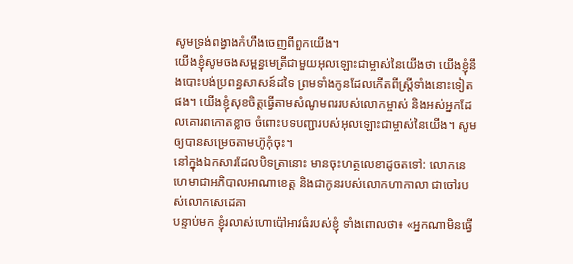សូមទ្រង់ពង្វាងកំហឹងចេញពីពួកយើង។
យើងខ្ញុំសូមចងសម្ពន្ធមេត្រីជាមួយអុលឡោះជាម្ចាស់នៃយើងថា យើងខ្ញុំនឹងបោះបង់ប្រពន្ធសាសន៍ដទៃ ព្រមទាំងកូនដែលកើតពីស្ត្រីទាំងនោះទៀតផង។ យើងខ្ញុំសុខចិត្តធ្វើតាមសំណូមពររបស់លោកម្ចាស់ និងអស់អ្នកដែលគោរពកោតខ្លាច ចំពោះបទបញ្ជារបស់អុលឡោះជាម្ចាស់នៃយើង។ សូមឲ្យបានសម្រេចតាមហ៊ូកុំចុះ។
នៅក្នុងឯកសារដែលបិទត្រានោះ មានចុះហត្ថលេខាដូចតទៅ: លោកនេហេមាជាអភិបាលអាណាខេត្ត និងជាកូនរបស់លោកហាកាលា ជាចៅរបស់លោកសេដេគា
បន្ទាប់មក ខ្ញុំរលាស់ហោប៉ៅអាវធំរបស់ខ្ញុំ ទាំងពោលថា៖ «អ្នកណាមិនធ្វើ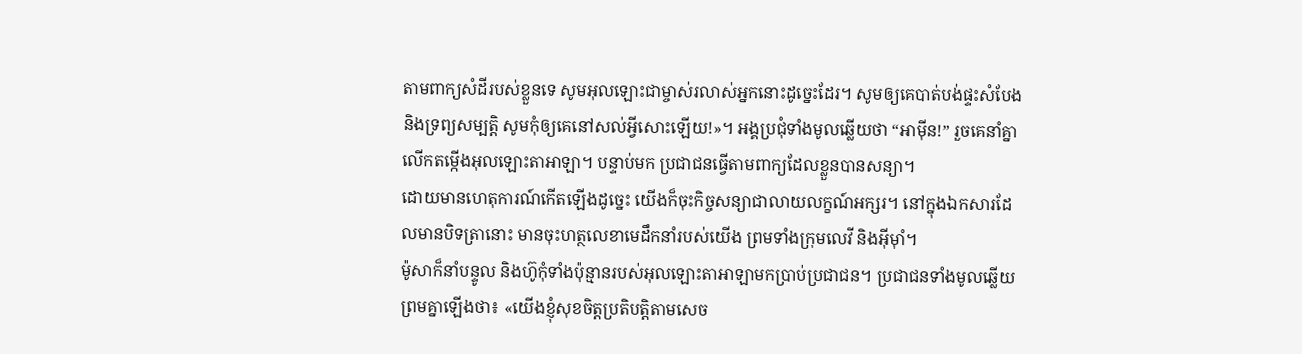តាមពាក្យសំដីរបស់ខ្លួនទេ សូមអុលឡោះជាម្ចាស់រលាស់អ្នកនោះដូច្នេះដែរ។ សូមឲ្យគេបាត់បង់ផ្ទះសំបែង និងទ្រព្យសម្បត្តិ សូមកុំឲ្យគេនៅសល់អ្វីសោះឡើយ!»។ អង្គប្រជុំទាំងមូលឆ្លើយថា “អាម៉ីន!” រួចគេនាំគ្នាលើកតម្កើងអុលឡោះតាអាឡា។ បន្ទាប់មក ប្រជាជនធ្វើតាមពាក្យដែលខ្លួនបានសន្យា។
ដោយមានហេតុការណ៍កើតឡើងដូច្នេះ យើងក៏ចុះកិច្ចសន្យាជាលាយលក្ខណ៍អក្សរ។ នៅក្នុងឯកសារដែលមានបិទត្រានោះ មានចុះហត្ថលេខាមេដឹកនាំរបស់យើង ព្រមទាំងក្រុមលេវី និងអ៊ីមុាំ។
ម៉ូសាក៏នាំបន្ទូល និងហ៊ូកុំទាំងប៉ុន្មានរបស់អុលឡោះតាអាឡាមកប្រាប់ប្រជាជន។ ប្រជាជនទាំងមូលឆ្លើយព្រមគ្នាឡើងថា៖ «យើងខ្ញុំសុខចិត្តប្រតិបត្តិតាមសេច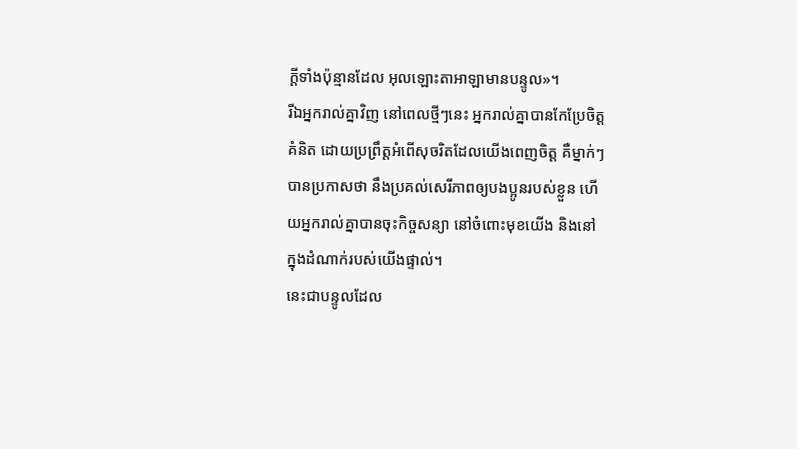ក្តីទាំងប៉ុន្មានដែល អុលឡោះតាអាឡាមានបន្ទូល»។
រីឯអ្នករាល់គ្នាវិញ នៅពេលថ្មីៗនេះ អ្នករាល់គ្នាបានកែប្រែចិត្តគំនិត ដោយប្រព្រឹត្តអំពើសុចរិតដែលយើងពេញចិត្ត គឺម្នាក់ៗបានប្រកាសថា នឹងប្រគល់សេរីភាពឲ្យបងប្អូនរបស់ខ្លួន ហើយអ្នករាល់គ្នាបានចុះកិច្ចសន្យា នៅចំពោះមុខយើង និងនៅក្នុងដំណាក់របស់យើងផ្ទាល់។
នេះជាបន្ទូលដែល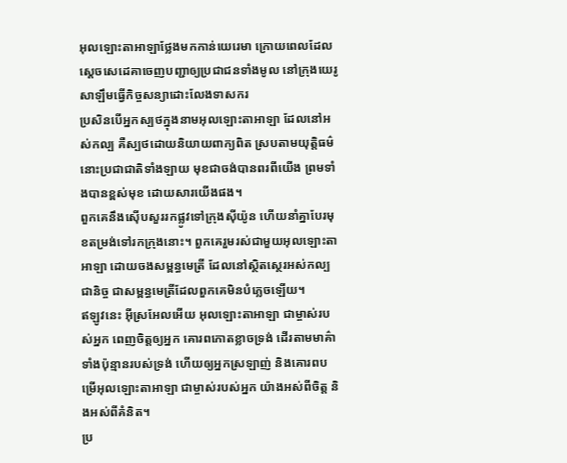អុលឡោះតាអាឡាថ្លែងមកកាន់យេរេមា ក្រោយពេលដែលស្តេចសេដេគាចេញបញ្ជាឲ្យប្រជាជនទាំងមូល នៅក្រុងយេរូសាឡឹមធ្វើកិច្ចសន្យាដោះលែងទាសករ
ប្រសិនបើអ្នកស្បថក្នុងនាមអុលឡោះតាអាឡា ដែលនៅអស់កល្ប គឺស្បថដោយនិយាយពាក្យពិត ស្របតាមយុត្តិធម៌ នោះប្រជាជាតិទាំងឡាយ មុខជាចង់បានពរពីយើង ព្រមទាំងបានខ្ពស់មុខ ដោយសារយើងផង។
ពួកគេនឹងស៊ើបសួររកផ្លូវទៅក្រុងស៊ីយ៉ូន ហើយនាំគ្នាបែរមុខតម្រង់ទៅរកក្រុងនោះ។ ពួកគេរួមរស់ជាមួយអុលឡោះតាអាឡា ដោយចងសម្ពន្ធមេត្រី ដែលនៅស្ថិតស្ថេរអស់កល្បជានិច្ច ជាសម្ពន្ធមេត្រីដែលពួកគេមិនបំភ្លេចឡើយ។
ឥឡូវនេះ អ៊ីស្រអែលអើយ អុលឡោះតាអាឡា ជាម្ចាស់របស់អ្នក ពេញចិត្តឲ្យអ្នក គោរពកោតខ្លាចទ្រង់ ដើរតាមមាគ៌ាទាំងប៉ុន្មានរបស់ទ្រង់ ហើយឲ្យអ្នកស្រឡាញ់ និងគោរពបម្រើអុលឡោះតាអាឡា ជាម្ចាស់របស់អ្នក យ៉ាងអស់ពីចិត្ត និងអស់ពីគំនិត។
ប្រ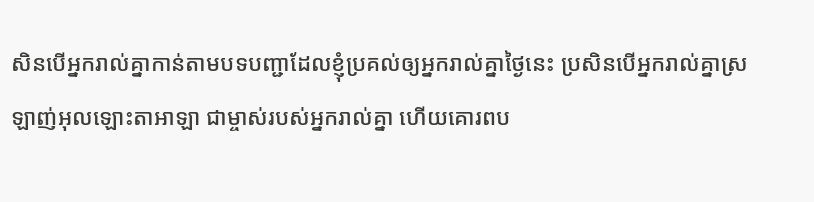សិនបើអ្នករាល់គ្នាកាន់តាមបទបញ្ជាដែលខ្ញុំប្រគល់ឲ្យអ្នករាល់គ្នាថ្ងៃនេះ ប្រសិនបើអ្នករាល់គ្នាស្រឡាញ់អុលឡោះតាអាឡា ជាម្ចាស់របស់អ្នករាល់គ្នា ហើយគោរពប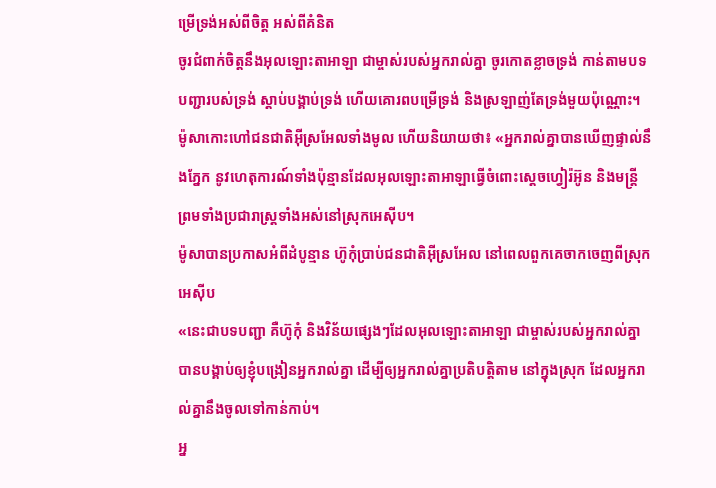ម្រើទ្រង់អស់ពីចិត្ត អស់ពីគំនិត
ចូរជំពាក់ចិត្តនឹងអុលឡោះតាអាឡា ជាម្ចាស់របស់អ្នករាល់គ្នា ចូរកោតខ្លាចទ្រង់ កាន់តាមបទបញ្ជារបស់ទ្រង់ ស្តាប់បង្គាប់ទ្រង់ ហើយគោរពបម្រើទ្រង់ និងស្រឡាញ់តែទ្រង់មួយប៉ុណ្ណោះ។
ម៉ូសាកោះហៅជនជាតិអ៊ីស្រអែលទាំងមូល ហើយនិយាយថា៖ «អ្នករាល់គ្នាបានឃើញផ្ទាល់នឹងភ្នែក នូវហេតុការណ៍ទាំងប៉ុន្មានដែលអុលឡោះតាអាឡាធ្វើចំពោះស្តេចហ្វៀរ៉អ៊ូន និងមន្ត្រី ព្រមទាំងប្រជារាស្ត្រទាំងអស់នៅស្រុកអេស៊ីប។
ម៉ូសាបានប្រកាសអំពីដំបូន្មាន ហ៊ូកុំប្រាប់ជនជាតិអ៊ីស្រអែល នៅពេលពួកគេចាកចេញពីស្រុកអេស៊ីប
«នេះជាបទបញ្ជា គឺហ៊ូកុំ និងវិន័យផ្សេងៗដែលអុលឡោះតាអាឡា ជាម្ចាស់របស់អ្នករាល់គ្នា បានបង្គាប់ឲ្យខ្ញុំបង្រៀនអ្នករាល់គ្នា ដើម្បីឲ្យអ្នករាល់គ្នាប្រតិបត្តិតាម នៅក្នុងស្រុក ដែលអ្នករាល់គ្នានឹងចូលទៅកាន់កាប់។
អ្ន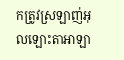កត្រូវស្រឡាញ់អុលឡោះតាអាឡា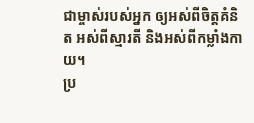ជាម្ចាស់របស់អ្នក ឲ្យអស់ពីចិត្តគំនិត អស់ពីស្មារតី និងអស់ពីកម្លាំងកាយ។
ប្រ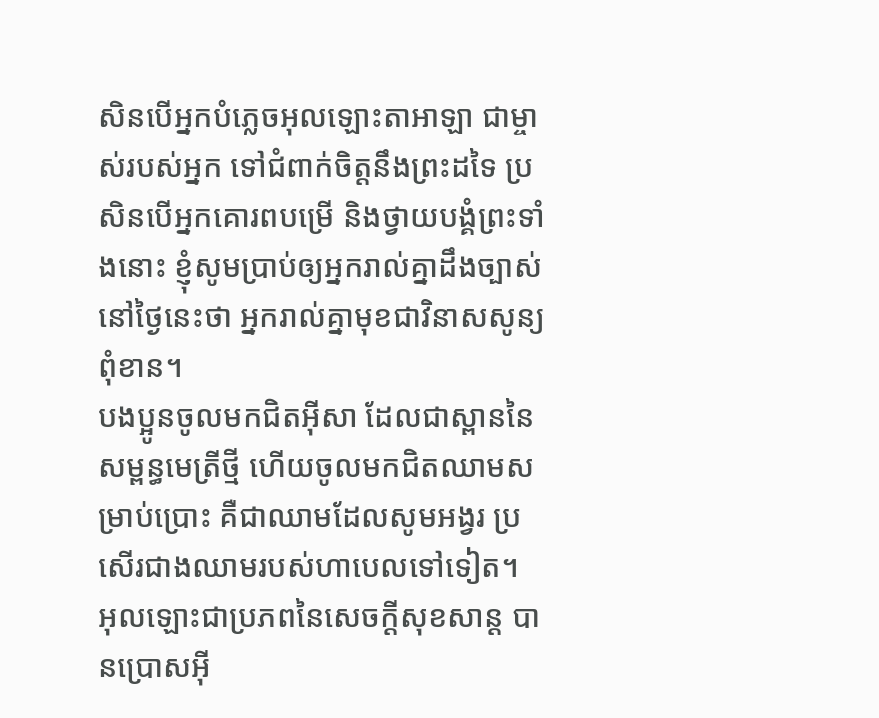សិនបើអ្នកបំភ្លេចអុលឡោះតាអាឡា ជាម្ចាស់របស់អ្នក ទៅជំពាក់ចិត្តនឹងព្រះដទៃ ប្រសិនបើអ្នកគោរពបម្រើ និងថ្វាយបង្គំព្រះទាំងនោះ ខ្ញុំសូមប្រាប់ឲ្យអ្នករាល់គ្នាដឹងច្បាស់នៅថ្ងៃនេះថា អ្នករាល់គ្នាមុខជាវិនាសសូន្យពុំខាន។
បងប្អូនចូលមកជិតអ៊ីសា ដែលជាស្ពាននៃសម្ពន្ធមេត្រីថ្មី ហើយចូលមកជិតឈាមសម្រាប់ប្រោះ គឺជាឈាមដែលសូមអង្វរ ប្រសើរជាងឈាមរបស់ហាបេលទៅទៀត។
អុលឡោះជាប្រភពនៃសេចក្ដីសុខសាន្ដ បានប្រោសអ៊ី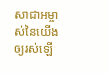សាជាអម្ចាស់នៃយើងឲ្យរស់ឡើ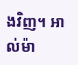ងវិញ។ អាល់ម៉ា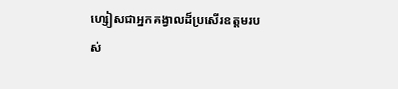ហ្សៀសជាអ្នកគង្វាលដ៏ប្រសើរឧត្ដមរបស់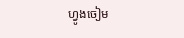ហ្វូងចៀម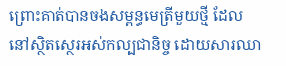ព្រោះគាត់បានចងសម្ពន្ធមេត្រីមួយថ្មី ដែលនៅស្ថិតស្ថេរអស់កល្បជានិច្ច ដោយសារឈា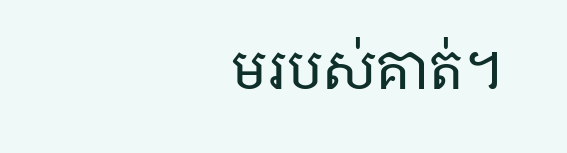មរបស់គាត់។